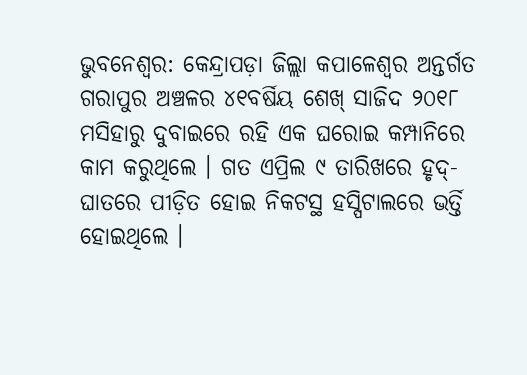ଭୁବନେଶ୍ବର: କେନ୍ଦ୍ରାପଡ଼ା ଜିଲ୍ଲା କପାଳେଶ୍ଵର ଅନ୍ତର୍ଗତ ଗରାପୁର ଅଞ୍ଚଳର ୪୧ବର୍ଷିୟ ଶେଖ୍ ସାଜିଦ ୨୦୧୮ ମସିହାରୁ ଦୁବାଇରେ ରହି ଏକ ଘରୋଇ କମ୍ପାନିରେ କାମ କରୁଥିଲେ । ଗତ ଏପ୍ରିଲ ୯ ତାରିଖରେ ହୃଦ୍-ଘାତରେ ପୀଡ଼ିତ ହୋଇ ନିକଟସ୍ଥ ହସ୍ପିଟାଲରେ ଭର୍ତ୍ତି ହୋଇଥିଲେ ।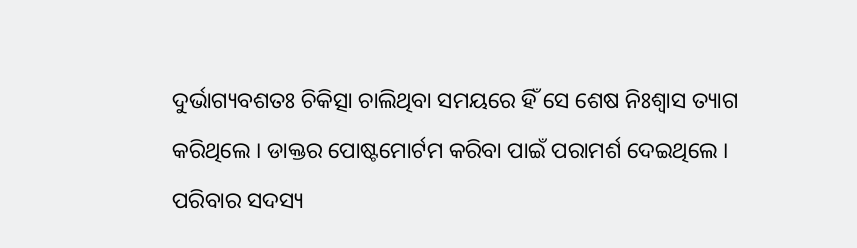ଦୁର୍ଭାଗ୍ୟବଶତଃ ଚିକିତ୍ସା ଚାଲିଥିବା ସମୟରେ ହିଁ ସେ ଶେଷ ନିଃଶ୍ଵାସ ତ୍ୟାଗ କରିଥିଲେ । ଡାକ୍ତର ପୋଷ୍ଟମୋର୍ଟମ କରିବା ପାଇଁ ପରାମର୍ଶ ଦେଇଥିଲେ । ପରିବାର ସଦସ୍ୟ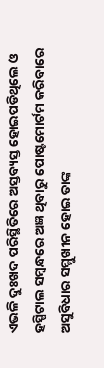ଏଭଳି ଦୁଃଖଦ ପରିସ୍ଥିତିରେ ଅସ୍ତବ୍ୟସ୍ତ ହୋଇପଡିଥିଲେ ଓ ହସ୍ପିଟାଲ ସମ୍ବନ୍ଧରେ ଅଜ୍ଞ ଥିବାରୁ ପୋଷ୍ଟମୋର୍ଟମ କରିବାରେ ଅସୁବିଧାର ସମ୍ମୁଖୀନ ହୋଇ ତାଙ୍କ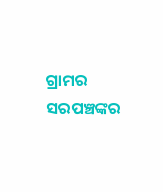ଗ୍ରାମର ସରପଞ୍ଚଙ୍କର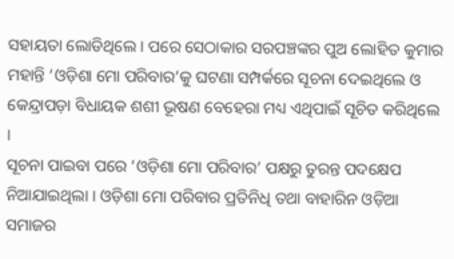ସହାୟତା ଲୋଡିଥିଲେ । ପରେ ସେଠାକାର ସରପଞ୍ଚଙ୍କର ପୁଅ ଲୋହିତ କୁମାର ମହାନ୍ତି ‘ଓଡ଼ିଶା ମୋ ପରିବାର’କୁ ଘଟଣା ସମ୍ପର୍କରେ ସୂଚନା ଦେଇଥିଲେ ଓ କେନ୍ଦ୍ରାପଡ଼ା ବିଧାୟକ ଶଶୀ ଭୂଷଣ ବେହେରା ମଧ୍ୟ ଏଥିପାଇଁ ସୂଚିତ କରିଥିଲେ ।
ସୂଚନା ପାଇବା ପରେ ‘ଓଡ଼ିଶା ମୋ ପରିବାର’ ପକ୍ଷରୁ ତୁରନ୍ତ ପଦକ୍ଷେପ ନିଆଯାଇଥିଲା । ଓଡ଼ିଶା ମୋ ପରିବାର ପ୍ରତିନିଧି ତଥା ବାହାରିନ ଓଡ଼ିଆ ସମାଜର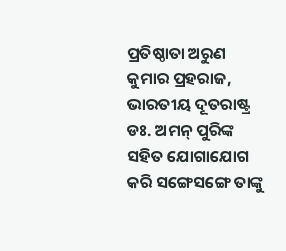ପ୍ରତିଷ୍ଠାତା ଅରୁଣ କୁମାର ପ୍ରହରାଜ, ଭାରତୀୟ ଦୂତରାଷ୍ଟ୍ର ଡଃ. ଅମନ୍ ପୁରିଙ୍କ ସହିତ ଯୋଗାଯୋଗ କରି ସଙ୍ଗେସଙ୍ଗେ ତାଙ୍କୁ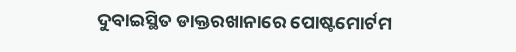ଦୁବାଇସ୍ଥିତ ଡାକ୍ତରଖାନାରେ ପୋଷ୍ଟମୋର୍ଟମ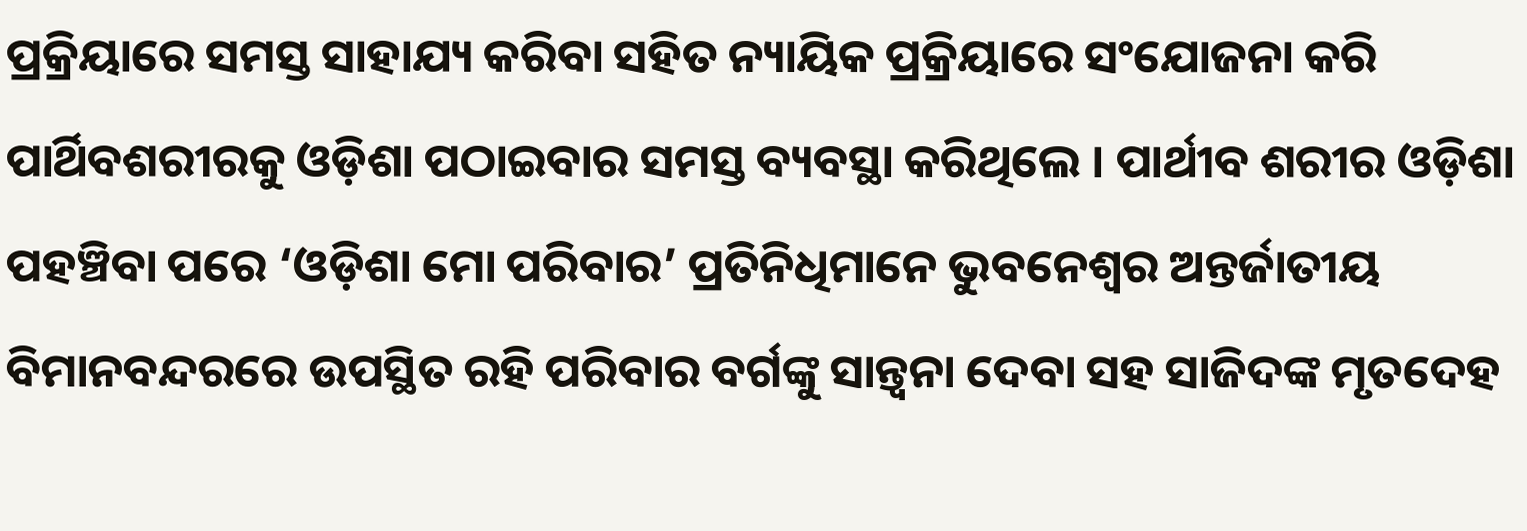ପ୍ରକ୍ରିୟାରେ ସମସ୍ତ ସାହାଯ୍ୟ କରିବା ସହିତ ନ୍ୟାୟିକ ପ୍ରକ୍ରିୟାରେ ସଂଯୋଜନା କରି ପାର୍ଥିବଶରୀରକୁ ଓଡ଼ିଶା ପଠାଇବାର ସମସ୍ତ ବ୍ୟବସ୍ଥା କରିଥିଲେ । ପାର୍ଥୀବ ଶରୀର ଓଡ଼ିଶା ପହଞ୍ଚିବା ପରେ ‘ଓଡ଼ିଶା ମୋ ପରିବାର’ ପ୍ରତିନିଧିମାନେ ଭୁବନେଶ୍ୱର ଅନ୍ତର୍ଜାତୀୟ ବିମାନବନ୍ଦରରେ ଉପସ୍ଥିତ ରହି ପରିବାର ବର୍ଗଙ୍କୁ ସାନ୍ତ୍ଵନା ଦେବା ସହ ସାଜିଦଙ୍କ ମୃତଦେହ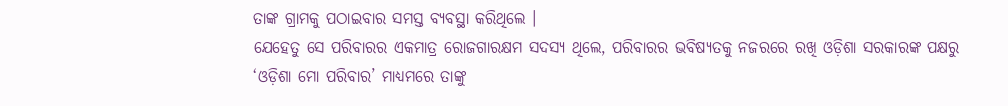ତାଙ୍କ ଗ୍ରାମକୁ ପଠାଇବାର ସମସ୍ତ ବ୍ୟବସ୍ଥା କରିଥିଲେ ।
ଯେହେତୁ ସେ ପରିବାରର ଏକମାତ୍ର ରୋଜଗାରକ୍ଷମ ସଦସ୍ୟ ଥିଲେ, ପରିବାରର ଭବିଷ୍ୟତକୁ ନଜରରେ ରଖି ଓଡ଼ିଶା ସରକାରଙ୍କ ପକ୍ଷରୁ ‘ଓଡ଼ିଶା ମୋ ପରିବାର’ ମାଧ୍ୟମରେ ତାଙ୍କୁ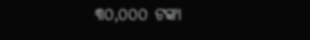୩୦,୦୦୦ ଟଙ୍କା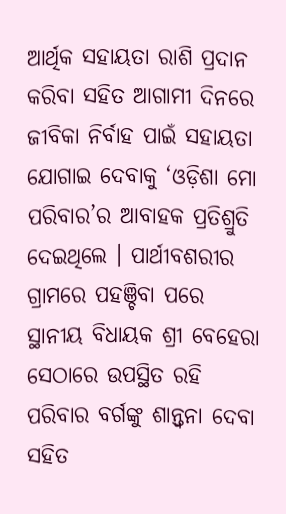ଆର୍ଥିକ ସହାୟତା ରାଶି ପ୍ରଦାନ କରିବା ସହିତ ଆଗାମୀ ଦିନରେ ଜୀବିକା ନିର୍ବାହ ପାଇଁ ସହାୟତା ଯୋଗାଇ ଦେବାକୁ ‘ଓଡ଼ିଶା ମୋ ପରିବାର’ର ଆବାହକ ପ୍ରତିଶ୍ରୁତି ଦେଇଥିଲେ । ପାର୍ଥୀବଶରୀର ଗ୍ରାମରେ ପହଞ୍ଚିବା ପରେ ସ୍ଥାନୀୟ ବିଧାୟକ ଶ୍ରୀ ବେହେରା ସେଠାରେ ଉପସ୍ଥିତ ରହି ପରିବାର ବର୍ଗଙ୍କୁ ଶାନ୍ତ୍ଵନା ଦେବା ସହିତ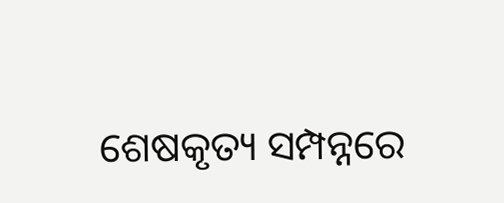ଶେଷକୃତ୍ୟ ସମ୍ପନ୍ନରେ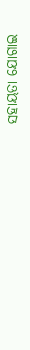ସହାୟତା ଯୋଗାଇ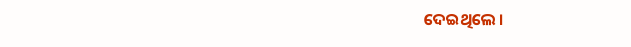ଦେଇଥିଲେ ।